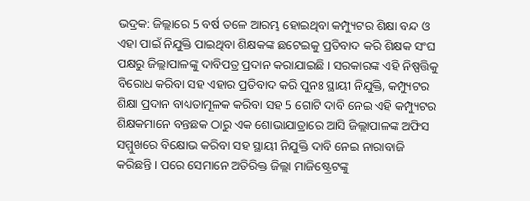ଭଦ୍ରକ: ଜିଲ୍ଲାରେ 5 ବର୍ଷ ତଳେ ଆରମ୍ଭ ହୋଇଥିବା କମ୍ପ୍ୟୁଟର ଶିକ୍ଷା ବନ୍ଦ ଓ ଏହା ପାଇଁ ନିଯୁକ୍ତି ପାଇଥିବା ଶିକ୍ଷକଙ୍କ ଛଟେଇକୁ ପ୍ରତିବାଦ କରି ଶିକ୍ଷକ ସଂଘ ପକ୍ଷରୁ ଜିଲ୍ଲାପାଳଙ୍କୁ ଦାବିପତ୍ର ପ୍ରଦାନ କରାଯାଇଛି । ସରକାରଙ୍କ ଏହି ନିଷ୍ପତ୍ତିକୁ ବିରୋଧ କରିବା ସହ ଏହାର ପ୍ରତିବାଦ କରି ପୁନଃ ସ୍ଥାୟୀ ନିଯୁକ୍ତି, କମ୍ପ୍ୟୁଟର ଶିକ୍ଷା ପ୍ରଦାନ ବାଧ୍ୟତାମୂଳକ କରିବା ସହ 5 ଗୋଟି ଦାବି ନେଇ ଏହି କମ୍ପ୍ୟୁଟର ଶିକ୍ଷକମାନେ ବନ୍ତଛକ ଠାରୁ ଏକ ଶୋଭାଯାତ୍ରାରେ ଆସି ଜିଲ୍ଲାପାଳଙ୍କ ଅଫିସ ସମ୍ମୁଖରେ ବିକ୍ଷୋଭ କରିବା ସହ ସ୍ଥାୟୀ ନିଯୁକ୍ତି ଦାବି ନେଇ ନାରାବାଜି କରିଛନ୍ତି । ପରେ ସେମାନେ ଅତିରିକ୍ତ ଜିଲ୍ଲା ମାଜିଷ୍ଟ୍ରେଟଙ୍କୁ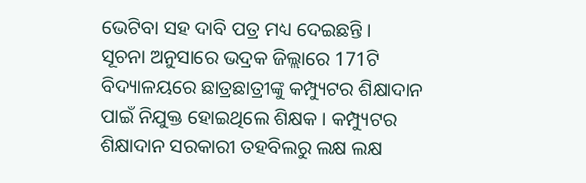ଭେଟିବା ସହ ଦାବି ପତ୍ର ମଧ୍ୟ ଦେଇଛନ୍ତି ।
ସୂଚନା ଅନୁସାରେ ଭଦ୍ରକ ଜିଲ୍ଲାରେ 171ଟି ବିଦ୍ୟାଳୟରେ ଛାତ୍ରଛାତ୍ରୀଙ୍କୁ କମ୍ପ୍ୟୁଟର ଶିକ୍ଷାଦାନ ପାଇଁ ନିଯୁକ୍ତ ହୋଇଥିଲେ ଶିକ୍ଷକ । କମ୍ପ୍ୟୁଟର ଶିକ୍ଷାଦାନ ସରକାରୀ ତହବିଲରୁ ଲକ୍ଷ ଲକ୍ଷ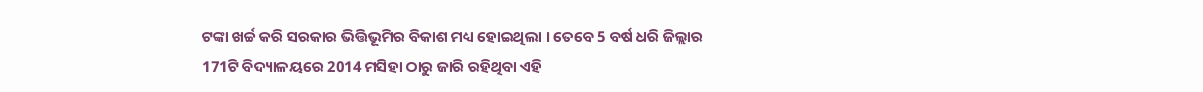ଟଙ୍କା ଖର୍ଚ୍ଚ କରି ସରକାର ଭିତ୍ତିଭୂମିର ବିକାଶ ମଧ୍ୟ ହୋଇଥିଲା । ତେବେ 5 ବର୍ଷ ଧରି ଜିଲ୍ଲାର 171ଟି ବିଦ୍ୟାଳୟରେ 2014 ମସିହା ଠାରୁ ଜାରି ରହିଥିବା ଏହି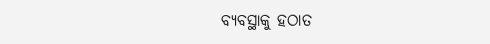ବ୍ୟବସ୍ଥାକୁ ହଠାତ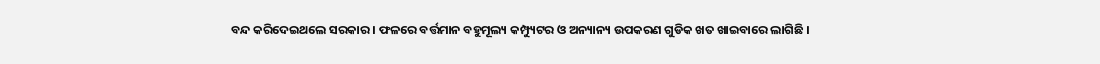ବନ୍ଦ କରିଦେଇଥଲେ ସରକାର । ଫଳରେ ବର୍ତ୍ତମାନ ବହୁମୂଲ୍ୟ କମ୍ପ୍ୟୁଟର ଓ ଅନ୍ୟାନ୍ୟ ଉପକରଣ ଗୁଡିକ ଖତ ଖାଇବାରେ ଲାଗିଛି ।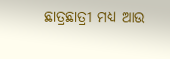ଛାତ୍ରଛାତ୍ରୀ ମଧ୍ୟ ଆଉ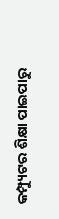କମ୍ପ୍ୟୁଟର ଶିକ୍ଷା ପାଇପାରୁ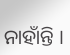ନାହାଁନ୍ତି ।